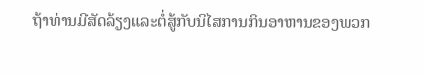ຖ້າທ່ານມີສັດລ້ຽງແລະຕໍ່ສູ້ກັບນິໄສການກິນອາຫານຂອງພວກ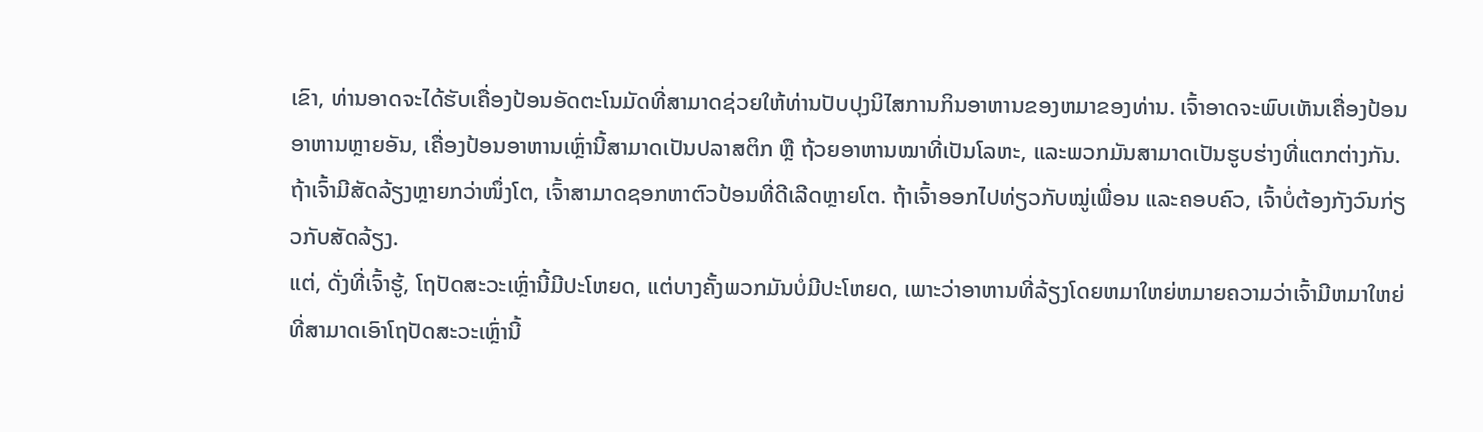ເຂົາ, ທ່ານອາດຈະໄດ້ຮັບເຄື່ອງປ້ອນອັດຕະໂນມັດທີ່ສາມາດຊ່ວຍໃຫ້ທ່ານປັບປຸງນິໄສການກິນອາຫານຂອງຫມາຂອງທ່ານ. ເຈົ້າອາດຈະພົບເຫັນເຄື່ອງປ້ອນອາຫານຫຼາຍອັນ, ເຄື່ອງປ້ອນອາຫານເຫຼົ່ານີ້ສາມາດເປັນປລາສຕິກ ຫຼື ຖ້ວຍອາຫານໝາທີ່ເປັນໂລຫະ, ແລະພວກມັນສາມາດເປັນຮູບຮ່າງທີ່ແຕກຕ່າງກັນ. ຖ້າເຈົ້າມີສັດລ້ຽງຫຼາຍກວ່າໜຶ່ງໂຕ, ເຈົ້າສາມາດຊອກຫາຕົວປ້ອນທີ່ດີເລີດຫຼາຍໂຕ. ຖ້າເຈົ້າອອກໄປທ່ຽວກັບໝູ່ເພື່ອນ ແລະຄອບຄົວ, ເຈົ້າບໍ່ຕ້ອງກັງວົນກ່ຽວກັບສັດລ້ຽງ.
ແຕ່, ດັ່ງທີ່ເຈົ້າຮູ້, ໂຖປັດສະວະເຫຼົ່ານີ້ມີປະໂຫຍດ, ແຕ່ບາງຄັ້ງພວກມັນບໍ່ມີປະໂຫຍດ, ເພາະວ່າອາຫານທີ່ລ້ຽງໂດຍຫມາໃຫຍ່ຫມາຍຄວາມວ່າເຈົ້າມີຫມາໃຫຍ່ທີ່ສາມາດເອົາໂຖປັດສະວະເຫຼົ່ານີ້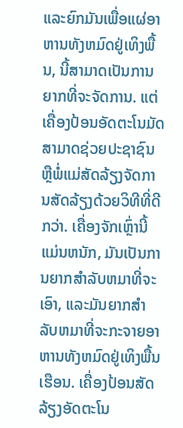ແລະຍົກມັນເພື່ອແຜ່ອາຫານທັງຫມົດຢູ່ເທິງພື້ນ, ນີ້ສາມາດເປັນການຍາກທີ່ຈະຈັດການ. ແຕ່ເຄື່ອງປ້ອນອັດຕະໂນມັດສາມາດຊ່ວຍປະຊາຊົນຫຼືພໍ່ແມ່ສັດລ້ຽງຈັດການສັດລ້ຽງດ້ວຍວິທີທີ່ດີກວ່າ. ເຄື່ອງຈັກເຫຼົ່ານີ້ແມ່ນຫນັກ, ມັນເປັນການຍາກສໍາລັບຫມາທີ່ຈະເອົາ, ແລະມັນຍາກສໍາລັບຫມາທີ່ຈະກະຈາຍອາຫານທັງຫມົດຢູ່ເທິງພື້ນເຮືອນ. ເຄື່ອງປ້ອນສັດລ້ຽງອັດຕະໂນ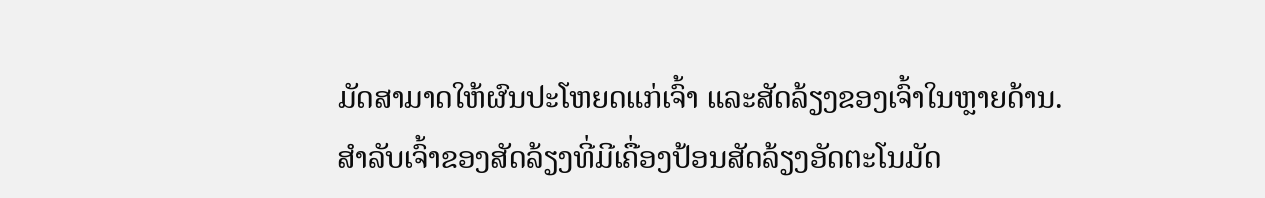ມັດສາມາດໃຫ້ຜົນປະໂຫຍດແກ່ເຈົ້າ ແລະສັດລ້ຽງຂອງເຈົ້າໃນຫຼາຍດ້ານ.
ສໍາລັບເຈົ້າຂອງສັດລ້ຽງທີ່ມີເຄື່ອງປ້ອນສັດລ້ຽງອັດຕະໂນມັດ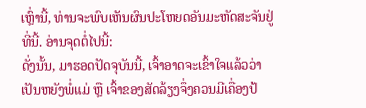ເຫຼົ່ານີ້, ທ່ານຈະພົບເຫັນຜົນປະໂຫຍດອັນມະຫັດສະຈັນຢູ່ທີ່ນີ້. ອ່ານຈຸດຕໍ່ໄປນີ້:
ດັ່ງນັ້ນ, ມາຮອດປັດຈຸບັນນີ້, ເຈົ້າອາດຈະເຂົ້າໃຈແລ້ວວ່າ ເປັນຫຍັງພໍ່ແມ່ ຫຼື ເຈົ້າຂອງສັດລ້ຽງຈຶ່ງຄວນມີເຄື່ອງປ້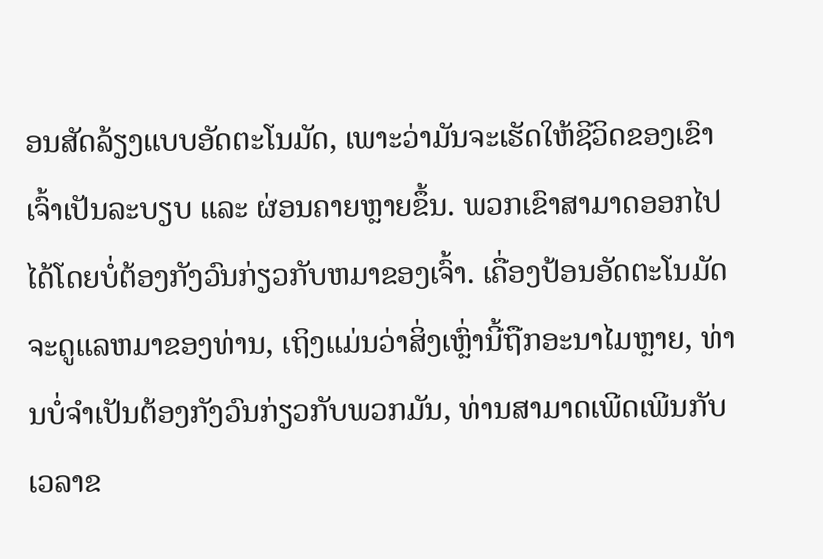ອນສັດລ້ຽງແບບອັດຕະໂນມັດ, ເພາະວ່າມັນຈະເຮັດໃຫ້ຊີວິດຂອງເຂົາເຈົ້າເປັນລະບຽບ ແລະ ຜ່ອນຄາຍຫຼາຍຂຶ້ນ. ພວກເຂົາສາມາດອອກໄປໄດ້ໂດຍບໍ່ຕ້ອງກັງວົນກ່ຽວກັບຫມາຂອງເຈົ້າ. ເຄື່ອງປ້ອນອັດຕະໂນມັດຈະດູແລຫມາຂອງທ່ານ, ເຖິງແມ່ນວ່າສິ່ງເຫຼົ່ານີ້ຖືກອະນາໄມຫຼາຍ, ທ່ານບໍ່ຈໍາເປັນຕ້ອງກັງວົນກ່ຽວກັບພວກມັນ, ທ່ານສາມາດເພີດເພີນກັບເວລາຂ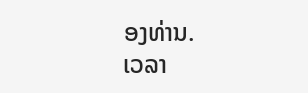ອງທ່ານ.
ເວລາ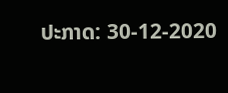ປະກາດ: 30-12-2020